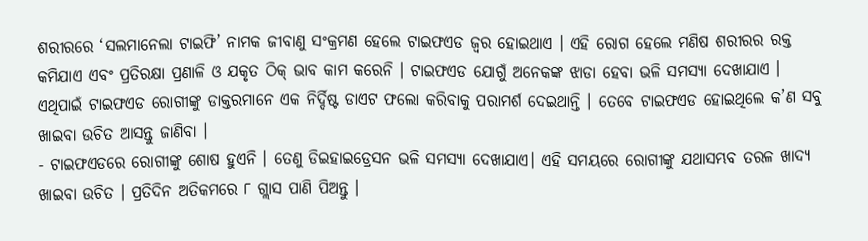ଶରୀରରେ ‘ସଲମାନେଲା ଟାଇଫି’ ନାମକ ଜୀବାଣୁ ସଂକ୍ରମଣ ହେଲେ ଟାଇଫଏଡ ଜ୍ୱର ହୋଇଥାଏ । ଏହି ରୋଗ ହେଲେ ମଣିଷ ଶରୀରର ରକ୍ତ କମିଯାଏ ଏବଂ ପ୍ରତିରକ୍ଷା ପ୍ରଣାଳି ଓ ଯକୃତ ଠିକ୍ ଭାବ କାମ କରେନି । ଟାଇଫଏଡ ଯୋଗୁଁ ଅନେକଙ୍କ ଝାଡା ହେବା ଭଳି ସମସ୍ୟା ଦେଖାଯାଏ । ଏଥିପାଇଁ ଟାଇଫଏଡ ରୋଗୀଙ୍କୁ ଡାକ୍ତରମାନେ ଏକ ନିର୍ଦ୍ଦିଷ୍ଟ ଡାଏଟ ଫଲୋ କରିବାକୁ ପରାମର୍ଶ ଦେଇଥାନ୍ତି । ତେବେ ଟାଇଫଏଡ ହୋଇଥିଲେ କ’ଣ ସବୁ ଖାଇବା ଉଚିତ ଆସନ୍ତୁ ଜାଣିବା ।
- ଟାଇଫଏଡରେ ରୋଗୀଙ୍କୁ ଶୋଷ ହୁଏନି । ତେଣୁ ଡିଇହାଇଡ୍ରେସନ ଭଳି ସମସ୍ୟା ଦେଖାଯାଏ। ଏହି ସମୟରେ ରୋଗୀଙ୍କୁ ଯଥାସମ୍ଭବ ତରଳ ଖାଦ୍ୟ ଖାଇବା ଉଚିତ । ପ୍ରତିଦିନ ଅତିକମରେ ୮ ଗ୍ଲାସ ପାଣି ପିଅନ୍ତୁ ।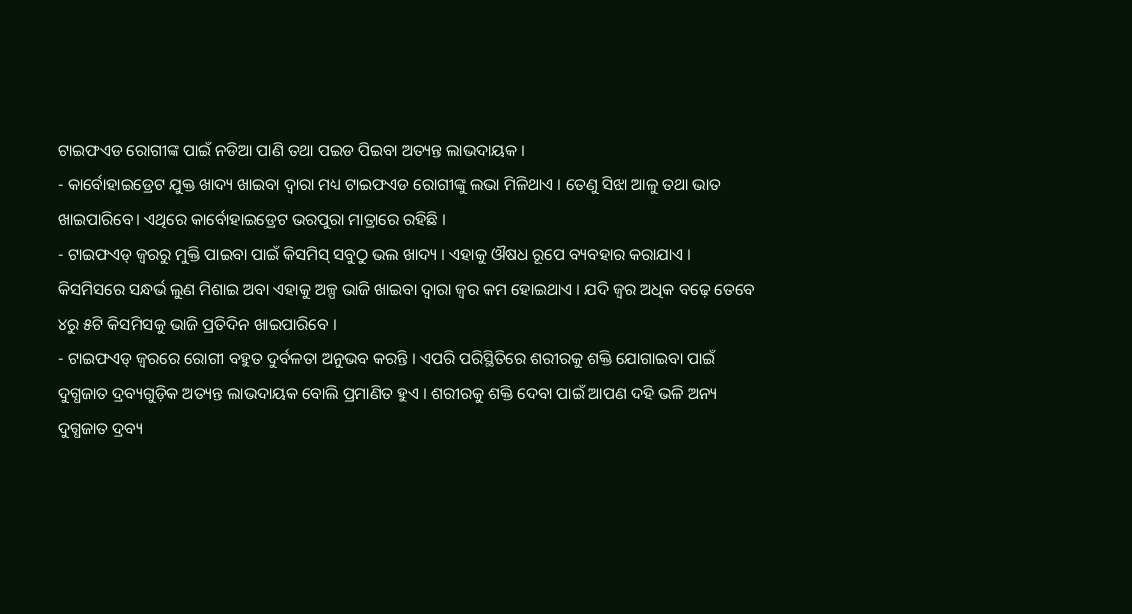ଟାଇଫଏଡ ରୋଗୀଙ୍କ ପାଇଁ ନଡିଆ ପାଣି ତଥା ପଇଡ ପିଇବା ଅତ୍ୟନ୍ତ ଲାଭଦାୟକ ।
- କାର୍ବୋହାଇଡ୍ରେଟ ଯୁକ୍ତ ଖାଦ୍ୟ ଖାଇବା ଦ୍ୱାରା ମଧ୍ୟ ଟାଇଫଏଡ ରୋଗୀଙ୍କୁ ଲଭା ମିଳିଥାଏ । ତେଣୁ ସିଝା ଆଳୁ ତଥା ଭାତ ଖାଇପାରିବେ। ଏଥିରେ କାର୍ବୋହାଇଡ୍ରେଟ ଭରପୁରା ମାତ୍ରାରେ ରହିଛି ।
- ଟାଇଫଏଡ୍ ଜ୍ୱରରୁ ମୁକ୍ତି ପାଇବା ପାଇଁ କିସମିସ୍ ସବୁଠୁ ଭଲ ଖାଦ୍ୟ । ଏହାକୁ ଔଷଧ ରୂପେ ବ୍ୟବହାର କରାଯାଏ । କିସମିସରେ ସନ୍ଧର୍ଭ ଲୁଣ ମିଶାଇ ଅବା ଏହାକୁ ଅଳ୍ପ ଭାଜି ଖାଇବା ଦ୍ୱାରା ଜ୍ୱର କମ ହୋଇଥାଏ । ଯଦି ଜ୍ୱର ଅଧିକ ବଢ଼େ ତେବେ ୪ରୁ ୫ଟି କିସମିସକୁ ଭାଜି ପ୍ରତିଦିନ ଖାଇପାରିବେ ।
- ଟାଇଫଏଡ୍ ଜ୍ୱରରେ ରୋଗୀ ବହୁତ ଦୁର୍ବଳତା ଅନୁଭବ କରନ୍ତି । ଏପରି ପରିସ୍ଥିତିରେ ଶରୀରକୁ ଶକ୍ତି ଯୋଗାଇବା ପାଇଁ ଦୁଗ୍ଧଜାତ ଦ୍ରବ୍ୟଗୁଡ଼ିକ ଅତ୍ୟନ୍ତ ଲାଭଦାୟକ ବୋଲି ପ୍ରମାଣିତ ହୁଏ । ଶରୀରକୁ ଶକ୍ତି ଦେବା ପାଇଁ ଆପଣ ଦହି ଭଳି ଅନ୍ୟ ଦୁଗ୍ଧଜାତ ଦ୍ରବ୍ୟ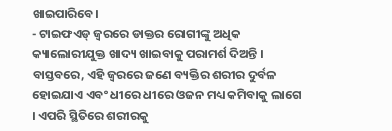ଖାଇପାରିବେ।
- ଟାଇଫଏଡ୍ ଜ୍ୱରରେ ଡାକ୍ତର ରୋଗୀଙ୍କୁ ଅଧିକ କ୍ୟାଲୋରୀଯୁକ୍ତ ଖାଦ୍ୟ ଖାଇବାକୁ ପରାମର୍ଶ ଦିଅନ୍ତି । ବାସ୍ତବରେ, ଏହି ଜ୍ୱରରେ ଜଣେ ବ୍ୟକ୍ତିର ଶରୀର ଦୁର୍ବଳ ହୋଇଯାଏ ଏବଂ ଧୀରେ ଧୀରେ ଓଜନ ମଧ୍ୟ କମିବାକୁ ଲାଗେ । ଏପରି ସ୍ଥିତିରେ ଶରୀରକୁ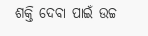ଶକ୍ତି ଦେବା ପାଇଁ ଉଚ୍ଚ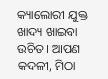କ୍ୟାଲୋରୀ ଯୁକ୍ତ ଖାଦ୍ୟ ଖାଇବା ଉଚିତ। ଆପଣ କଦଳୀ, ମିଠା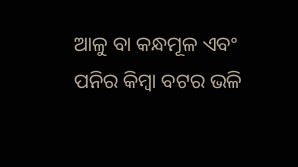ଆଳୁ ବା କନ୍ଧମୂଳ ଏବଂ ପନିର କିମ୍ବା ବଟର ଭଳି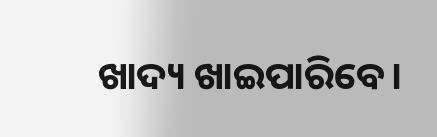ଖାଦ୍ୟ ଖାଇପାରିବେ।